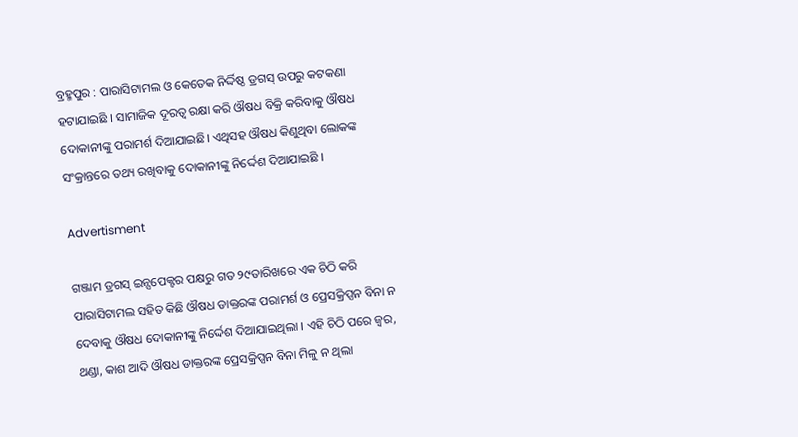ବ୍ରହ୍ମପୁର : ପାରାସିଟାମଲ ଓ କେତେକ ନିର୍ଦ୍ଦିଷ୍ଠ ଡ୍ରଗସ୍ ଉପରୁ କଟକଣା ହଟାଯାଇଛି । ସାମାଜିକ ଦୂରତ୍ୱ ରକ୍ଷା କରି ଔଷଧ ବିକ୍ରି କରିବାକୁ ଔଷଧ ଦୋକାନୀଙ୍କୁ ପରାମର୍ଶ ଦିଆଯାଇଛି। ଏଥିସହ ଔଷଧ କିଣୁଥିବା ଲୋକଙ୍କ ସଂକ୍ରାନ୍ତରେ ତଥ୍ୟ ରଖିବାକୁ ଦୋକାନୀଙ୍କୁ ନିର୍ଦ୍ଦେଶ ଦିଆଯାଇଛି ।

Advertisment

ଗଞ୍ଜାମ ଡ୍ରଗସ୍ ଇନ୍ସପେକ୍ଟର ପକ୍ଷରୁ ଗତ ୨୯ତାରିଖରେ ଏକ ଚିଠି କରି ପାରାସିଟାମଲ ସହିତ କିଛି ଔଷଧ ଡାକ୍ତରଙ୍କ ପରାମର୍ଶ ଓ ପ୍ରେସକ୍ରିପ୍ସନ ବିନା ନ ଦେବାକୁ ଔଷଧ ଦୋକାନୀଙ୍କୁ ନିର୍ଦ୍ଦେଶ ଦିଆଯାଇଥିଲା । ଏହି ଚିଠି ପରେ ଜ୍ୱର, ଥଣ୍ଡା, କାଶ ଆଦି ଔଷଧ ଡାକ୍ତରଙ୍କ ପ୍ରେସକ୍ରିପ୍ସନ ବିନା ମିଳୁ ନ ଥିଲା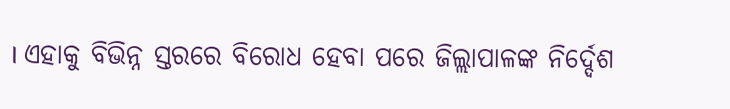। ଏହାକୁ ବିଭିନ୍ନ ସ୍ତରରେ ବିରୋଧ ହେବା ପରେ ଜିଲ୍ଲାପାଳଙ୍କ ନିର୍ଦ୍ଦେଶ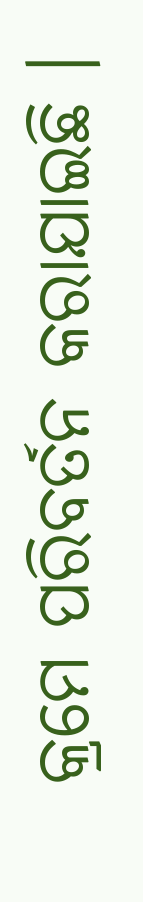କ୍ରମେ ପରିବର୍ତନ କରାଯାଇଛି ।